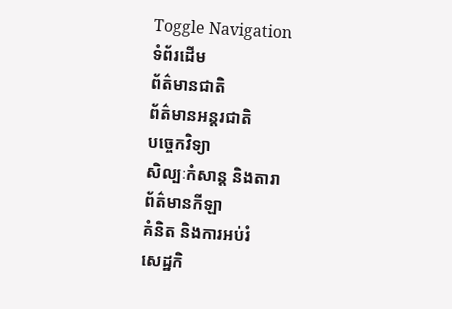Toggle Navigation
ទំព័រដើម
ព័ត៌មានជាតិ
ព័ត៌មានអន្តរជាតិ
បច្ចេកវិទ្យា
សិល្បៈកំសាន្ត និងតារា
ព័ត៌មានកីឡា
គំនិត និងការអប់រំ
សេដ្ឋកិ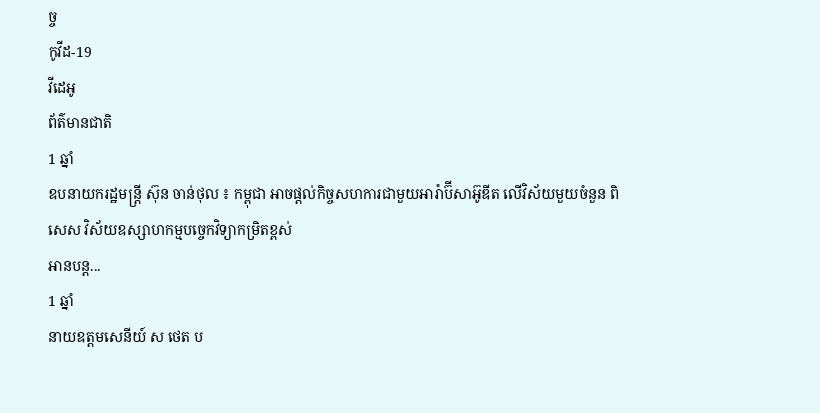ច្ច
កូវីដ-19
វីដេអូ
ព័ត៌មានជាតិ
1 ឆ្នាំ
ឧបនាយករដ្ឋមន្ដ្រី ស៊ុន ចាន់ថុល ៖ កម្ពុជា អាចផ្ដល់កិច្ចសហការជាមួយអារ៉ាប៊ីសាអ៊ូឌីត លើវិស័យមួយចំនួន ពិសេស វិស័យឧស្សាហកម្មបច្ចេកវិទ្យាកម្រិតខ្ពស់
អានបន្ត...
1 ឆ្នាំ
នាយឧត្តមសេនីយ៍ ស ថេត ប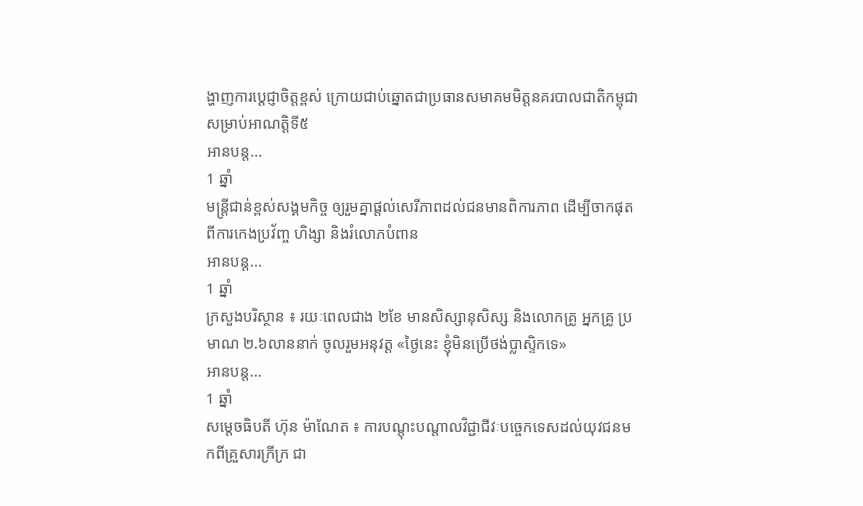ង្ហាញការប្ដេជ្ញាចិត្តខ្ពស់ ក្រោយជាប់ឆ្នោតជាប្រធានសមាគមមិត្តនគរបាលជាតិកម្ពុជា សម្រាប់អាណត្តិទី៥
អានបន្ត...
1 ឆ្នាំ
មន្រ្តីជាន់ខ្ពស់សង្គមកិច្ច ឲ្យរួមគ្នាផ្តល់សេរីភាពដល់ជនមានពិការភាព ដើម្បីចាកផុតពីការកេងប្រវ័ញ្ច ហិង្សា និងរំលោភបំពាន
អានបន្ត...
1 ឆ្នាំ
ក្រសួងបរិស្ថាន ៖ រយៈពេលជាង ២ខែ មានសិស្សានុសិស្ស និងលោកគ្រូ អ្នកគ្រូ ប្រមាណ ២.៦លាននាក់ ចូលរួមអនុវត្ត «ថ្ងៃនេះ ខ្ញុំមិនប្រើថង់ប្លាស្ទិកទេ»
អានបន្ត...
1 ឆ្នាំ
សម្តេចធិបតី ហ៊ុន ម៉ាណែត ៖ ការបណ្តុះបណ្តាលវិជ្ជាជីវៈបច្ចេកទេសដល់យុវជនមកពីគ្រួសារក្រីក្រ ជា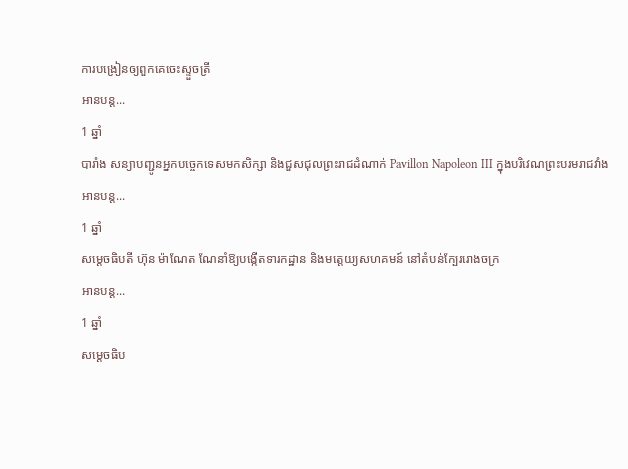ការបង្រៀនឲ្យពួកគេចេះស្ទួចត្រី
អានបន្ត...
1 ឆ្នាំ
បារាំង សន្យាបញ្ជូនអ្នកបច្ចេកទេសមកសិក្សា និងជួសជុលព្រះរាជដំណាក់ Pavillon Napoleon III ក្នុងបរិវេណព្រះបរមរាជវាំង
អានបន្ត...
1 ឆ្នាំ
សម្តេចធិបតី ហ៊ុន ម៉ាណែត ណែនាំឱ្យបង្កើតទារកដ្ឋាន និងមតេ្តយ្យសហគមន៍ នៅតំបន់ក្បែររោងចក្រ
អានបន្ត...
1 ឆ្នាំ
សម្ដេចធិប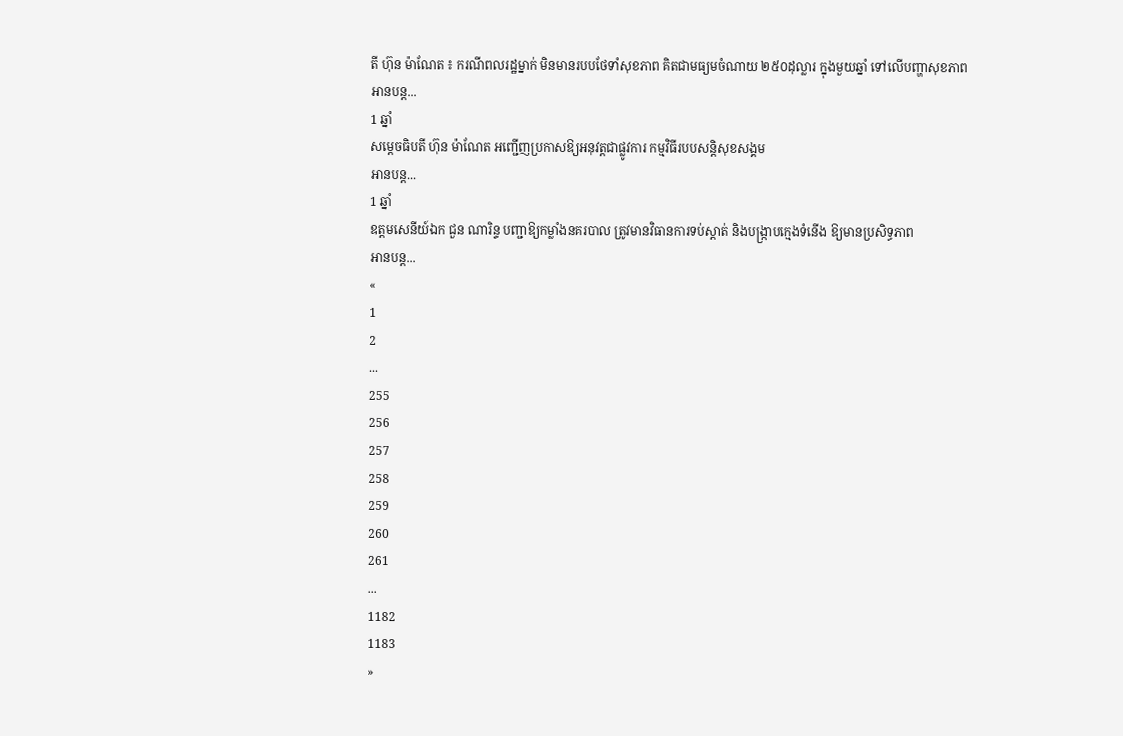តី ហ៊ុន ម៉ាណែត ៖ ករណីពលរដ្ឋម្នាក់ មិនមានរបបថែទាំសុខភាព គិតជាមធ្យមចំណាយ ២៥០ដុល្លារ ក្នុងមួយឆ្នាំ ទៅលើបញ្ហាសុខភាព
អានបន្ត...
1 ឆ្នាំ
សម្តេចធិបតី ហ៊ុន ម៉ាណែត អញ្ជើញប្រកាសឱ្យអនុវត្តជាផ្លូវការ កម្មវិធីរបបសន្តិសុខសង្គម
អានបន្ត...
1 ឆ្នាំ
ឧត្តមសេនីយ៍ឯក ជួន ណារិន្ទ បញ្ជាឱ្យកម្លាំងនគរបាល ត្រូវមានវិធានការទប់ស្ដាត់ និងបង្រ្កាបក្មេងទំនើង ឱ្យមានប្រសិទ្ធភាព
អានបន្ត...
«
1
2
...
255
256
257
258
259
260
261
...
1182
1183
»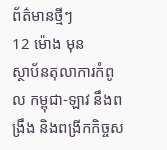ព័ត៌មានថ្មីៗ
12 ម៉ោង មុន
ស្ថាប័នតុលាការកំពូល កម្ពុជា-ឡាវ នឹងពង្រឹង និងពង្រីកកិច្ចស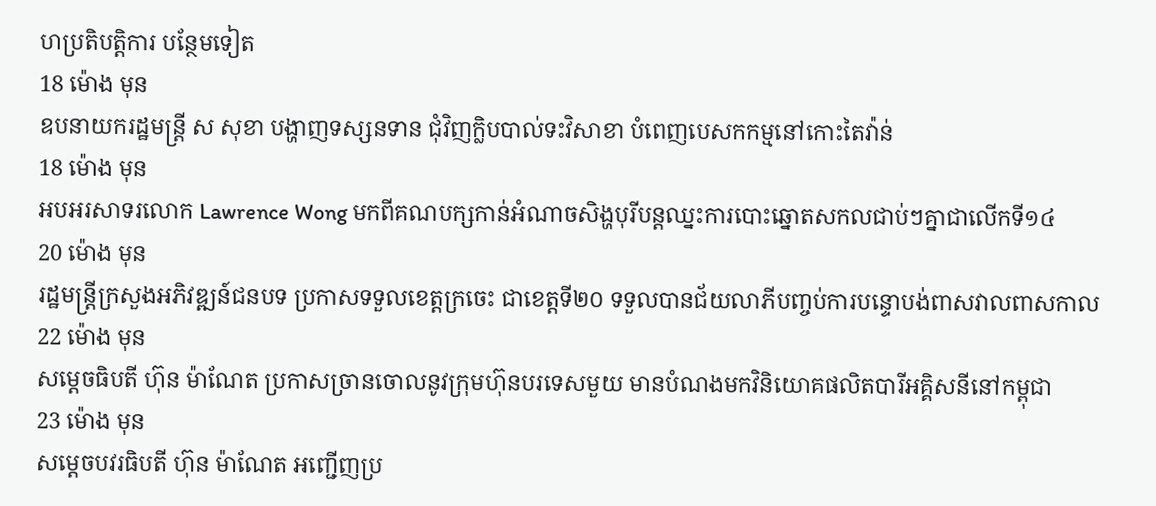ហប្រតិបត្តិការ បន្ថែមទៀត
18 ម៉ោង មុន
ឧបនាយករដ្ឋមន្ដ្រី ស សុខា បង្ហាញទស្សនទាន ជុំវិញក្លិបបាល់ទះវិសាខា បំពេញបេសកកម្មនៅកោះតៃវ៉ាន់
18 ម៉ោង មុន
អបអរសាទរលោក Lawrence Wong មកពីគណបក្សកាន់អំណាចសិង្ហបុរីបន្តឈ្នះការបោះឆ្នោតសកលជាប់ៗគ្នាជាលើកទី១៤
20 ម៉ោង មុន
រដ្ឋមន្ត្រីក្រសួងអភិវឌ្ឍន៍ជនបទ ប្រកាសទទួលខេត្តក្រចេះ ជាខេត្តទី២០ ទទួលបានជ័យលាភីបញ្ចប់ការបន្ទោបង់ពាសវាលពាសកាល
22 ម៉ោង មុន
សម្តេចធិបតី ហ៊ុន ម៉ាណែត ប្រកាសច្រានចោលនូវក្រុមហ៊ុនបរទេសមួយ មានបំណងមកវិនិយោគផលិតបារីអគ្គិសនីនៅកម្ពុជា
23 ម៉ោង មុន
សម្តេចបវរធិបតី ហ៊ុន ម៉ាណែត អញ្ជើញប្រ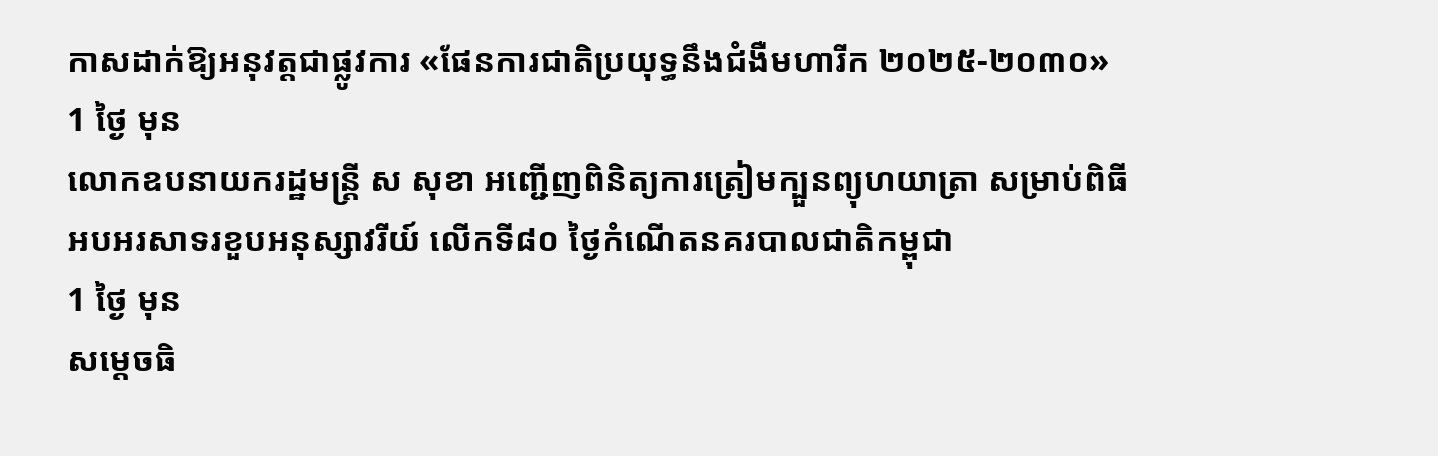កាសដាក់ឱ្យអនុវត្តជាផ្លូវការ «ផែនការជាតិប្រយុទ្ធនឹងជំងឺមហារីក ២០២៥-២០៣០»
1 ថ្ងៃ មុន
លោកឧបនាយករដ្ឋមន្ត្រី ស សុខា អញ្ជើញពិនិត្យការត្រៀមក្បួនព្យុហយាត្រា សម្រាប់ពិធីអបអរសាទរខួបអនុស្សាវរីយ៍ លើកទី៨០ ថ្ងៃកំណើតនគរបាលជាតិកម្ពុជា
1 ថ្ងៃ មុន
សម្ដេចធិ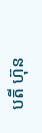បតី ហ៊ុន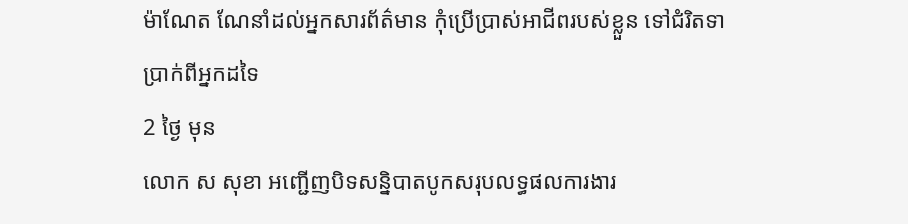ម៉ាណែត ណែនាំដល់អ្នកសារព័ត៌មាន កុំប្រើប្រាស់អាជីពរបស់ខ្លួន ទៅជំរិតទាប្រាក់ពីអ្នកដទៃ
2 ថ្ងៃ មុន
លោក ស សុខា អញ្ជើញបិទសន្និបាតបូកសរុបលទ្ធផលការងារ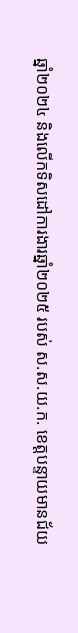ឆ្នាំ២០២៤ និងលើកទិសដៅការងារឆ្នាំ២០២៥ របស់ ស.ស.យ.ក. ខេត្តបន្ទាយមានជ័យ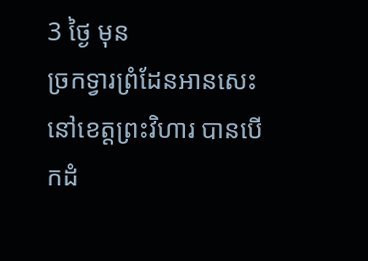3 ថ្ងៃ មុន
ច្រកទ្វារព្រំដែនអានសេះ នៅខេត្តព្រះវិហារ បានបើកដំ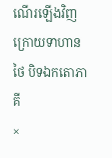ណើរឡើងវិញ ក្រោយទាហានថៃ បិទឯកតោភាគី
×